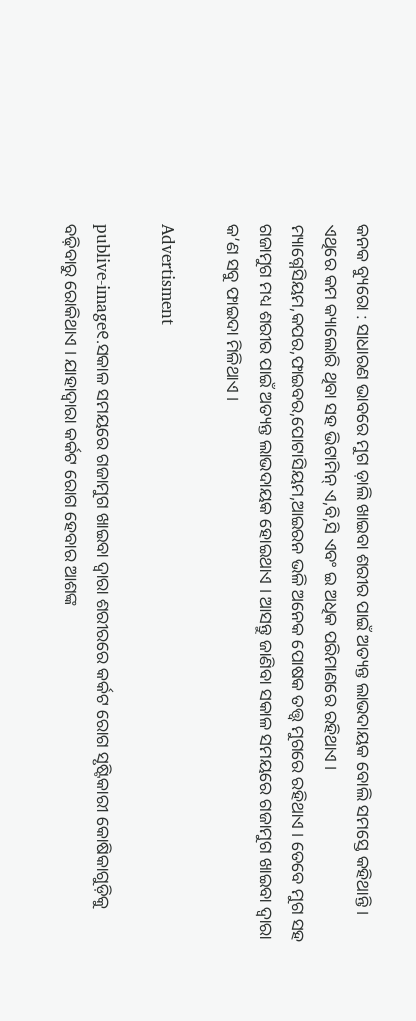କନକ ବ୍ୟୁରୋ : ସାଧାରଣ ଭାବରେ ମୁଗ ଡ଼ାଲି ଖାଇବା ଶରୀର ପାଇଁ ଅତ୍ୟନ୍ତ ଲାଭଦାୟକ ବୋଲି ସମସ୍ତେ କହିଥାନ୍ତି । ଏଥିରେ କମ କ୍ୟାଲୋରି ଥିବା ସହ ଭିଟାମିନ୍ ଏ,ବି,ସି ଏବଂ ଇ ଅଧିକ ପରିମାଣରେ ରହିଥାଏ । ମ୍ୟାଗ୍ନେସିୟମ,କପର,ଫାଇବର,ପୋଟାସିୟମ,ଆଇରନ ଭଳି ଅନେକ ପୋଷକ ତତ୍ତ୍ୱ ମୁଗରେ ରହିଥାଏ । ତେବେ ମୁଗ ସହ ଗଜାମୁଗ ମଧ୍ୟ ଶରୀର ପାଇଁ ଅତ୍ୟନ୍ତ ଲାଭଦାୟକ ହୋଇଥାଏ । ଆସନ୍ତୁ ଜାଣିବା ସକାଳ ସମୟରେ ଗଜାମୁଗ ଖାଇବା ଦ୍ୱାରା କ’ଣ ସବୁ ଫାଇଦା ମିଳିଥାଏ ।

Advertisment

publive-image୧.ସକାଳ ସମୟରେ ଗଜାମୁଗ ଖାଇବା ଦ୍ୱାରା ଶରୀରରେ କର୍କଟ ରୋଗ ସୃଷ୍ଟିକାରୀ କୋଷିକାଗୁଡ଼ିକୁ ବଢ଼ିବାରୁ ରୋକିଥାଏ । ଯାହାଦ୍ୱାରା କର୍କଟ ରୋଗ ହେବାର ଆଶଙ୍କ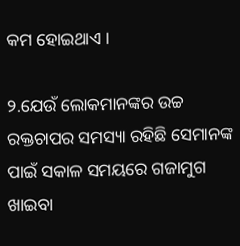କମ ହୋଇଥାଏ ।

୨.ଯେଉଁ ଲୋକମାନଙ୍କର ଉଚ୍ଚ ରକ୍ତଚାପର ସମସ୍ୟା ରହିଛି ସେମାନଙ୍କ ପାଇଁ ସକାଳ ସମୟରେ ଗଜାମୁଗ ଖାଇବା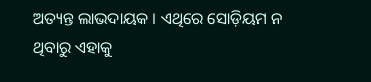ଅତ୍ୟନ୍ତ ଲାଭଦାୟକ । ଏଥିରେ ସୋଡ଼ିୟମ ନ ଥିବାରୁ ଏହାକୁ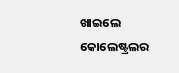ଖାଇଲେ କୋଲେଷ୍ଟ୍ରଲର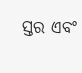ସ୍ତର ଏବଂ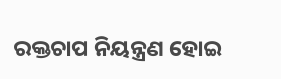ରକ୍ତଚାପ ନିୟନ୍ତ୍ରଣ ହୋଇ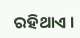ରହିଥାଏ ।